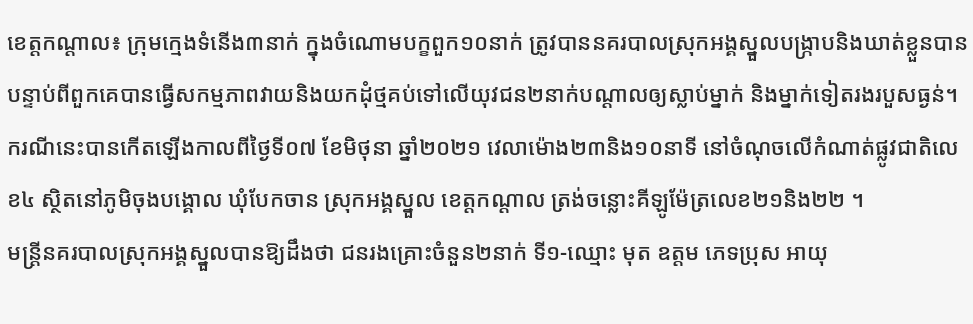ខេត្តកណ្ដាល៖ ក្រុមក្មេងទំនើង៣នាក់ ក្នុងចំណោមបក្ខពួក១០នាក់ ត្រូវបាននគរបាលស្រុកអង្គស្នួលបង្ក្រាបនិងឃាត់ខ្លួនបាន បន្ទាប់ពីពួកគេបានធ្វើសកម្មភាពវាយនិងយកដុំថ្មគប់ទៅលើយុវជន២នាក់បណ្ដាលឲ្យស្លាប់ម្នាក់ និងម្នាក់ទៀតរងរបួសធ្ងន់។ ករណីនេះបានកើតឡើងកាលពីថ្ងៃទី០៧ ខែមិថុនា ឆ្នាំ២០២១ វេលាម៉ោង២៣និង១០នាទី នៅចំណុចលេីកំណាត់ផ្លូវជាតិលេខ៤ ស្ថិតនៅភូមិចុងបង្គោល ឃុំបែកចាន ស្រុកអង្គស្នួល ខេត្តកណ្ដាល ត្រង់ចន្លោះគីឡូម៉ែត្រលេខ២១និង២២ ។
មន្ត្រីនគរបាលស្រុកអង្គស្នួលបានឱ្យដឹងថា ជនរងគ្រោះចំនួន២នាក់ ទី១-ឈ្មោះ មុត ឧត្តម ភេទប្រុស អាយុ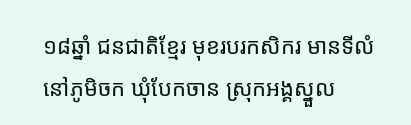១៨ឆ្នាំ ជនជាតិខ្មែរ មុខរបរកសិករ មានទីលំនៅភូមិចក ឃុំបែកចាន ស្រុកអង្គស្នួល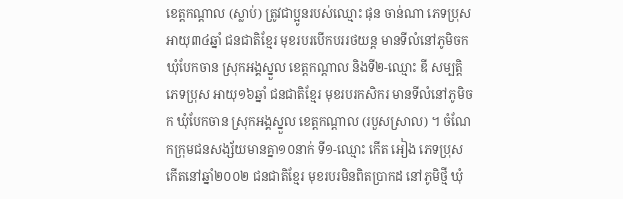ខេត្តកណ្ដាល (ស្លាប់) ត្រូវជាប្អូនរបស់ឈ្មោះ ផុន ចាន់ណា ភេទប្រុស អាយុ៣៤ឆ្នាំ ជនជាតិខ្មែរ មុខរបរបើកបររថយន្ត មានទីលំនៅភូមិចក ឃុំបែកចាន ស្រុកអង្គស្នួល ខេត្តកណ្ដាល និងទី២-ឈ្មោះ ឌី សម្បត្តិ ភេទប្រុស អាយុ១៦ឆ្នាំ ជនជាតិខ្មែរ មុខរបរកសិករ មានទីលំនៅភូមិចក ឃុំបែកចាន ស្រុកអង្គស្នួល ខេត្តកណ្ដាល (របួសស្រាល) ។ ចំណែកក្រុមជនសង្ស័យមានគ្នា១០នាក់ ទី១-ឈ្មោះ កើត អៀង ភេទប្រុស កើតនៅឆ្នាំ២០០២ ជនជាតិខ្មែរ មុខរបរមិនពិតប្រាកដ នៅភូមិថ្មី ឃុំ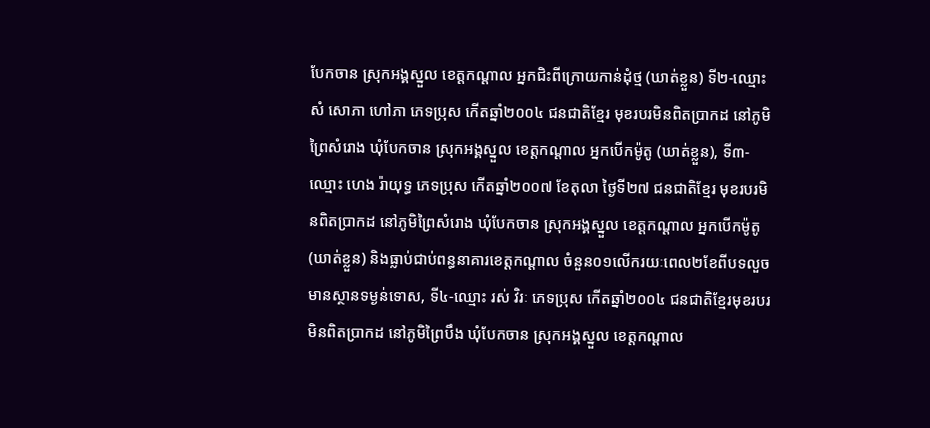បែកចាន ស្រុកអង្គស្នួល ខេត្តកណ្ដាល អ្នកជិះពីក្រោយកាន់ដុំថ្ម (ឃាត់ខ្លួន) ទី២-ឈ្មោះ សំ សោភា ហៅភា ភេទប្រុស កើតឆ្នាំ២០០៤ ជនជាតិខ្មែរ មុខរបរមិនពិតប្រាកដ នៅភូមិព្រៃសំរោង ឃុំបែកចាន ស្រុកអង្គស្នួល ខេត្តកណ្ដាល អ្នកបើកម៉ូតូ (ឃាត់ខ្លួន), ទី៣-ឈ្មោះ ហេង រ៉ាយុទ្ធ ភេទប្រុស កើតឆ្នាំ២០០៧ ខែតុលា ថ្ងៃទី២៧ ជនជាតិខ្មែរ មុខរបរមិនពិតប្រាកដ នៅភូមិព្រៃសំរោង ឃុំបែកចាន ស្រុកអង្គស្នួល ខេត្តកណ្ដាល អ្នកបើកម៉ូតូ (ឃាត់ខ្លួន) និងធ្លាប់ជាប់ពន្ធនាគារខេត្តកណ្ដាល ចំនួន០១លើករយៈពេល២ខែពីបទលួចមានស្ថានទម្ងន់ទោស, ទី៤-ឈ្មោះ រស់ វិរៈ ភេទប្រុស កើតឆ្នាំ២០០៤ ជនជាតិខ្មែរមុខរបរមិនពិតប្រាកដ នៅភូមិព្រៃបឹង ឃុំបែកចាន ស្រុកអង្គស្នួល ខេត្តកណ្ដាល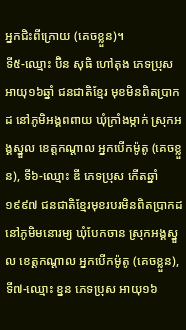អ្នកជិះពីក្រោយ (គេចខ្លួន)។
ទី៥-ឈ្មោះ ប៊ិន សុធិ ហៅតុង ភេទប្រុស អាយុ១៦ឆ្នាំ ជនជាតិខ្មែរ មុខមិនពិតប្រាកដ នៅភូមិអង្គពពាយ ឃុំក្រាំងម្កាក់ ស្រុកអង្គស្នួល ខេត្តកណ្ដាល អ្នកបើកម៉ូតូ (គេចខ្លួន), ទី៦-ឈ្មោះ ឌី ភេទប្រុស កើតឆ្នាំ១៩៩៧ ជនជាតិខ្មែរមុខរបរមិនពិតប្រាកដ នៅភូមិមនោរម្យ ឃុំបែកចាន ស្រុកអង្គស្នួល ខេត្តកណ្ដាល អ្នកបើកម៉ូតូ (គេចខ្លួន), ទី៧-ឈ្មោះ ខ្នន ភេទប្រុស អាយុ១៦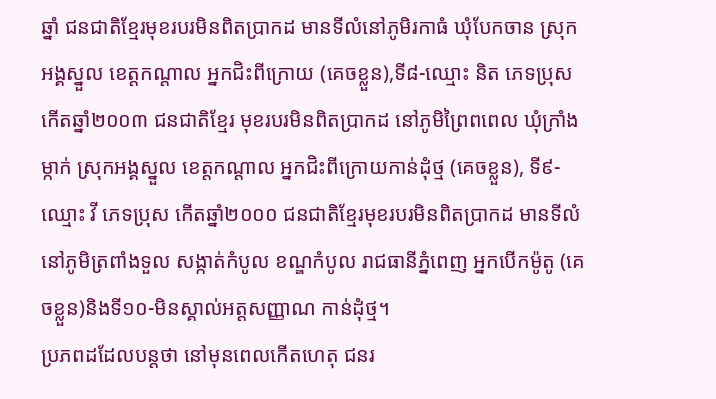ឆ្នាំ ជនជាតិខ្មែរមុខរបរមិនពិតប្រាកដ មានទីលំនៅភូមិរកាធំ ឃុំបែកចាន ស្រុកអង្គស្នួល ខេត្តកណ្ដាល អ្នកជិះពីក្រោយ (គេចខ្លួន),ទី៨-ឈ្មោះ និត ភេទប្រុស កើតឆ្នាំ២០០៣ ជនជាតិខ្មែរ មុខរបរមិនពិតប្រាកដ នៅភូមិព្រៃពពេល ឃុំក្រាំងម្កាក់ ស្រុកអង្គស្នួល ខេត្តកណ្ដាល អ្នកជិះពីក្រោយកាន់ដុំថ្ម (គេចខ្លួន), ទី៩-ឈ្មោះ វី ភេទប្រុស កើតឆ្នាំ២០០០ ជនជាតិខ្មែរមុខរបរមិនពិតប្រាកដ មានទីលំនៅភូមិត្រពាំងទួល សង្កាត់កំបូល ខណ្ឌកំបូល រាជធានីភ្នំពេញ អ្នកបើកម៉ូតូ (គេចខ្លួន)និងទី១០-មិនស្គាល់អត្តសញ្ញាណ កាន់ដុំថ្ម។
ប្រភពដដែលបន្តថា នៅមុនពេលកេីតហេតុ ជនរ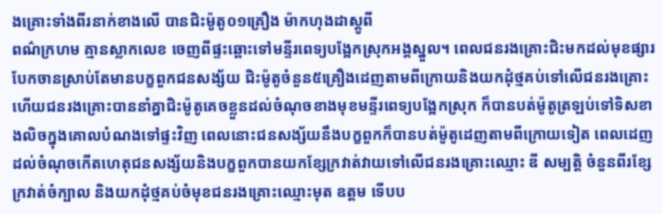ងគ្រោះទាំងពីរនាក់ខាងលើ បានជិះម៉ូតូ០១គ្រឿង ម៉ាកហុងដាស្គូពី
ពណ៌ក្រហម គ្មានស្លាកលេខ ចេញពីផ្ទះឆ្ពោះទៅមន្ទីរពេទ្យបង្អែកស្រុកអង្គស្នួល។ ពេលជនរងគ្រោះជិះមកដល់មុខផ្សារបែកចានស្រាប់តែមានបក្ខពួកជនសង្ស័យ ជិះម៉ូតូចំនួន៥គ្រឿងដេញតាមពីក្រោយនិងយកដុំថ្មគប់ទៅលើជនរងគ្រោះ ហើយជនរងគ្រោះបាននាំគ្នាជិះម៉ូតូគេចខ្លួនដល់ចំណុចខាងមុខមន្ទីរពេទ្យបង្អែកស្រុក ក៏បានបត់ម៉ូតូត្រឡប់ទៅទិសខាងលិចក្នុងគោលបំណងទៅផ្ទះវិញ ពេលនោះជនសង្ស័យនឹងបក្ខពួកក៏បានបត់ម៉ូតូដេញតាមពីក្រោយទៀត ពេលដេញដល់ចំណុចកើតហេតុជនសង្ស័យនិងបក្ខពួកបានយកខ្សែក្រវាត់វាយទៅលើជនរងគ្រោះឈ្មោះ ឌី សម្បត្តិ ចំនួនពីរខ្សែក្រវាត់ចំក្បាល និងយកដុំថ្មគប់ចំមុខជនរងគ្រោះឈ្មោះមុត ឧត្ដម ទើបប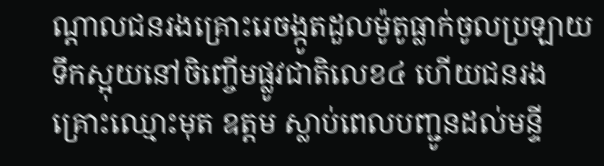ណ្ដាលជនរងគ្រោះរេចង្កូតដួលម៉ូតូធ្លាក់ចូលប្រឡាយទឹកស្អុយនៅចិញ្ចើមផ្លូវជាតិលេខ៤ ហើយជនរងគ្រោះឈ្មោះមុត ឧត្ដម ស្លាប់ពេលបញ្ជូនដល់មន្ទី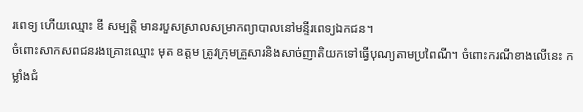រពេទ្យ ហើយឈ្មោះ ឌី សម្បត្តិ មានរបួសស្រាលសម្រាកព្យាបាលនៅមន្ទីរពេទ្យឯកជន។
ចំពោះសាកសពជនរងគ្រោះឈ្មោះ មុត ឧត្ដម ត្រូវក្រុមគ្រួសារនិងសាច់ញាតិយកទៅធ្វើបុណ្យតាមប្រពៃណី។ ចំពោះករណីខាងលើនេះ កម្លាំងជំ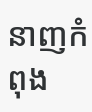នាញកំពុង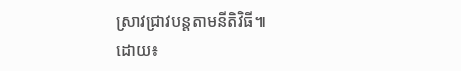ស្រាវជ្រាវបន្តតាមនីតិវិធី៕
ដោយ៖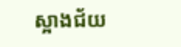ស្អាងជ័យ